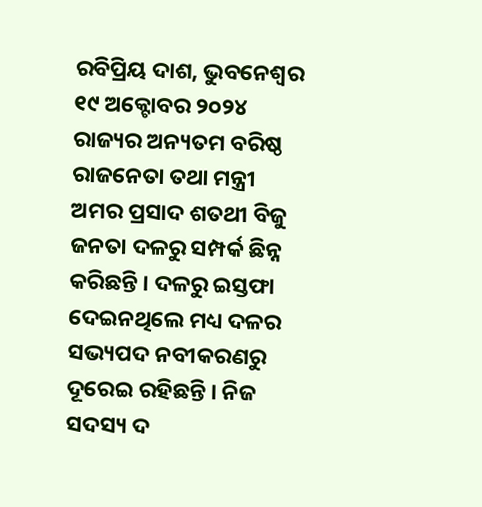ରବିପ୍ରିୟ ଦାଶ, ଭୁବନେଶ୍ୱର ୧୯ ଅକ୍ଟୋବର ୨୦୨୪
ରାଜ୍ୟର ଅନ୍ୟତମ ବରିଷ୍ଠ ରାଜନେତା ତଥା ମନ୍ତ୍ରୀ ଅମର ପ୍ରସାଦ ଶତଥୀ ବିଜୁ ଜନତା ଦଳରୁ ସମ୍ପର୍କ ଛିନ୍ନ କରିଛନ୍ତି । ଦଳରୁ ଇସ୍ତଫା ଦେଇନଥିଲେ ମଧ୍ୟ ଦଳର ସଭ୍ୟପଦ ନବୀକରଣରୁ ଦୂରେଇ ରହିଛନ୍ତି । ନିଜ ସଦସ୍ୟ ଦ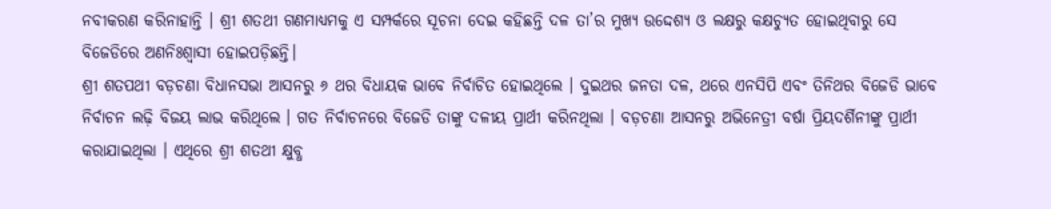ନବୀକରଣ କରିନାହାନ୍ତି । ଶ୍ରୀ ଶତଥୀ ଗଣମାଧ୍ୟମକୁ ଏ ସମ୍ପର୍କରେ ସୂଚନା ଦେଇ କହିଛନ୍ତି ଦଳ ତା’ର ମୁଖ୍ୟ ଉଦ୍ଦେଶ୍ୟ ଓ ଲକ୍ଷରୁ କକ୍ଷଚ୍ୟୁତ ହୋଇଥିବାରୁ ସେ ବିଜେଡିରେ ଅଣନିଃଶ୍ୱାସୀ ହୋଇପଡ଼ିଛନ୍ତି।
ଶ୍ରୀ ଶତପଥୀ ବଡ଼ଚଣା ବିଧାନସଭା ଆସନରୁ ୬ ଥର ବିଧାୟକ ଭାବେ ନିର୍ବାଚିତ ହୋଇଥିଲେ । ଦୁଇଥର ଜନତା ଦଳ, ଥରେ ଏନସିପି ଏବଂ ତିନିଥର ବିଜେଡି ଭାବେ ନିର୍ବାଚନ ଲଢ଼ି ବିଜୟ ଲାଭ କରିଥିଲେ । ଗତ ନିର୍ବାଚନରେ ବିଜେଡି ତାଙ୍କୁ ଦଳୀୟ ପ୍ରାର୍ଥୀ କରିନଥିଲା । ବଡ଼ଚଣା ଆସନରୁ ଅଭିନେତ୍ରୀ ବର୍ଷା ପ୍ରିୟଦର୍ଶିନୀଙ୍କୁ ପ୍ରାର୍ଥୀ କରାଯାଇଥିଲା । ଏଥିରେ ଶ୍ରୀ ଶତଥୀ କ୍ଷୁବ୍ଧ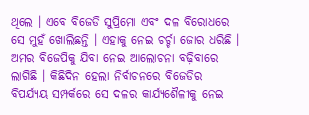ଥିଲେ । ଏବେ ବିଜେଡି ସୁପ୍ରିମୋ ଏବଂ ଦଳ ବିରୋଧରେ ସେ ମୁହଁ ଖୋଲିଛନ୍ତି । ଏହାକୁ ନେଇ ଚର୍ଚ୍ଚା ଜୋର ଧରିଛି । ଅମର ବିଜେପିକୁ ଯିବା ନେଇ ଆଲୋଚନା ବଢ଼ିବାରେ ଲାଗିଛି । କିଛିଦିନ ହେଲା ନିର୍ବାଚନରେ ବିଜେଡିର ବିପର୍ଯ୍ୟୟ ସମ୍ପର୍କରେ ସେ ଦଳର କାର୍ଯ୍ୟଶୈଳୀକୁ ନେଇ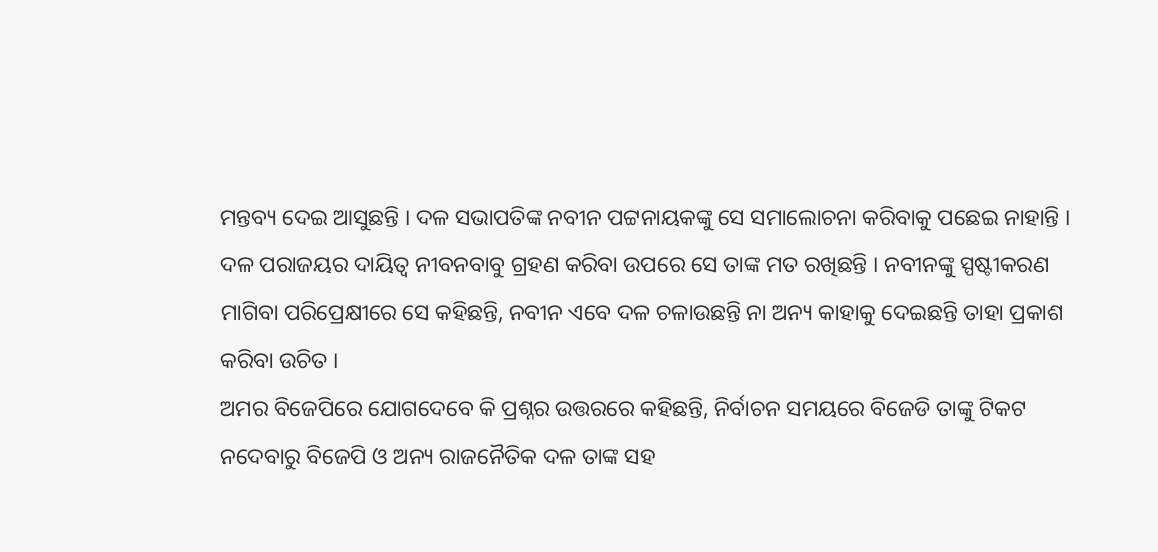ମନ୍ତବ୍ୟ ଦେଇ ଆସୁଛନ୍ତି । ଦଳ ସଭାପତିଙ୍କ ନବୀନ ପଟ୍ଟନାୟକଙ୍କୁ ସେ ସମାଲୋଚନା କରିବାକୁ ପଛେଇ ନାହାନ୍ତି । ଦଳ ପରାଜୟର ଦାୟିତ୍ୱ ନୀବନବାବୁ ଗ୍ରହଣ କରିବା ଉପରେ ସେ ତାଙ୍କ ମତ ରଖିଛନ୍ତି । ନବୀନଙ୍କୁ ସ୍ପଷ୍ଟୀକରଣ ମାଗିବା ପରିପ୍ରେକ୍ଷୀରେ ସେ କହିଛନ୍ତି, ନବୀନ ଏବେ ଦଳ ଚଳାଉଛନ୍ତି ନା ଅନ୍ୟ କାହାକୁ ଦେଇଛନ୍ତି ତାହା ପ୍ରକାଶ କରିବା ଉଚିତ ।
ଅମର ବିଜେପିରେ ଯୋଗଦେବେ କି ପ୍ରଶ୍ନର ଉତ୍ତରରେ କହିଛନ୍ତି, ନିର୍ବାଚନ ସମୟରେ ବିଜେଡି ତାଙ୍କୁ ଟିକଟ ନଦେବାରୁ ବିଜେପି ଓ ଅନ୍ୟ ରାଜନୈତିକ ଦଳ ତାଙ୍କ ସହ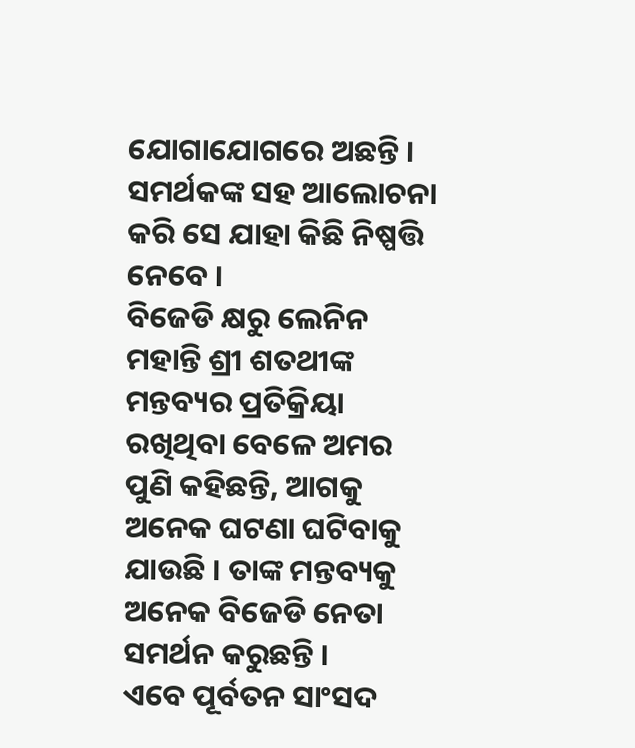ଯୋଗାଯୋଗରେ ଅଛନ୍ତି । ସମର୍ଥକଙ୍କ ସହ ଆଲୋଚନା କରି ସେ ଯାହା କିଛି ନିଷ୍ପତ୍ତି ନେବେ ।
ବିଜେଡି କ୍ଷରୁ ଲେନିନ ମହାନ୍ତି ଶ୍ରୀ ଶତଥୀଙ୍କ ମନ୍ତବ୍ୟର ପ୍ରତିକ୍ରିୟା ରଖିଥିବା ବେଳେ ଅମର ପୁଣି କହିଛନ୍ତି, ଆଗକୁ ଅନେକ ଘଟଣା ଘଟିବାକୁ ଯାଉଛି । ତାଙ୍କ ମନ୍ତବ୍ୟକୁ ଅନେକ ବିଜେଡି ନେତା ସମର୍ଥନ କରୁଛନ୍ତି ।
ଏବେ ପୂର୍ବତନ ସାଂସଦ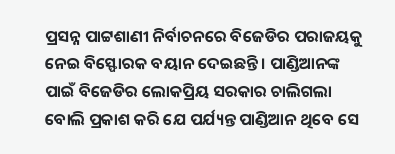ପ୍ରସନ୍ନ ପାଟ୍ଟଶାଣୀ ନିର୍ବାଚନରେ ବିଜେଡିର ପରାଜୟକୁ ନେଇ ବିସ୍ଫୋରକ ବୟାନ ଦେଇଛନ୍ତି । ପାଣ୍ଡିଆନଙ୍କ ପାଇଁ ବିଜେଡିର ଲୋକପ୍ରିୟ ସରକାର ଚାଲିଗଲା ବୋଲି ପ୍ରକାଶ କରି ଯେ ପର୍ଯ୍ୟନ୍ତ ପାଣ୍ଡିଆନ ଥିବେ ସେ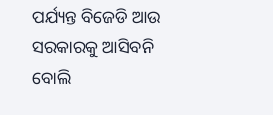ପର୍ଯ୍ୟନ୍ତ ବିଜେଡି ଆଉ ସରକାରକୁ ଆସିବନି ବୋଲି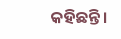କହିଛନ୍ତି ।